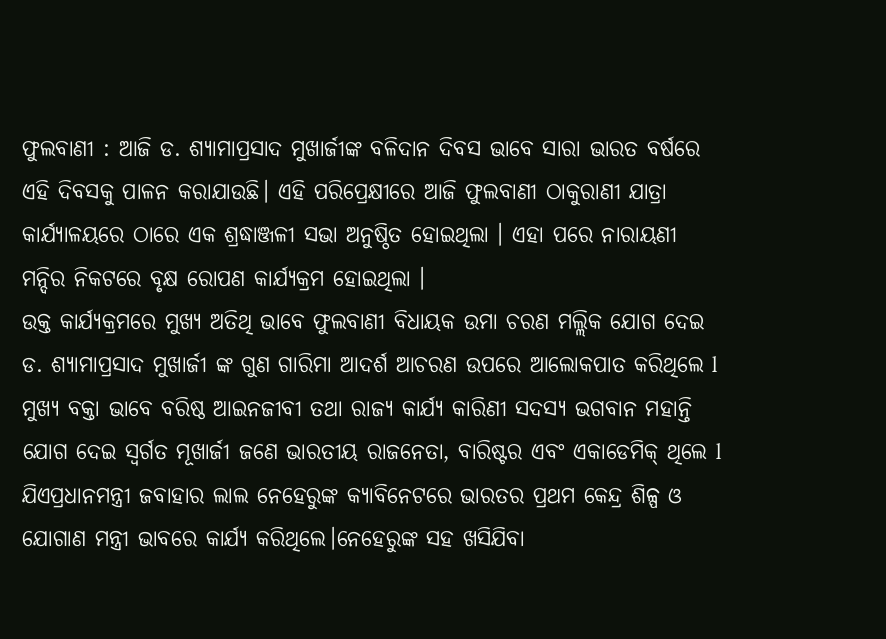ଫୁଲବାଣୀ : ଆଜି ଡ. ଶ୍ୟାମାପ୍ରସାଦ ମୁଖାର୍ଜୀଙ୍କ ବଳିଦାନ ଦିବସ ଭାବେ ସାରା ଭାରତ ବର୍ଷରେ ଏହି ଦିବସକୁ ପାଳନ କରାଯାଉଛି। ଏହି ପରିପ୍ରେକ୍ଷୀରେ ଆଜି ଫୁଲବାଣୀ ଠାକୁରାଣୀ ଯାତ୍ରା କାର୍ଯ୍ୟାଳୟରେ ଠାରେ ଏକ ଶ୍ରଦ୍ଧାଞ୍ଜଳୀ ସଭା ଅନୁଷ୍ଠିତ ହୋଇଥିଲା । ଏହା ପରେ ନାରାୟଣୀ ମନ୍ଦିର ନିକଟରେ ବୃକ୍ଷ ରୋପଣ କାର୍ଯ୍ୟକ୍ରମ ହୋଇଥିଲା ।
ଉକ୍ତ କାର୍ଯ୍ୟକ୍ରମରେ ମୁଖ୍ୟ ଅତିଥି ଭାବେ ଫୁଲବାଣୀ ବିଧାୟକ ଉମା ଚରଣ ମଲ୍ଲିକ ଯୋଗ ଦେଇ ଡ. ଶ୍ୟାମାପ୍ରସାଦ ମୁଖାର୍ଜୀ ଙ୍କ ଗୁଣ ଗାରିମା ଆଦର୍ଶ ଆଚରଣ ଉପରେ ଆଲୋକପାତ କରିଥିଲେ l ମୁଖ୍ୟ ବକ୍ତା ଭାବେ ବରିଷ୍ଠ ଆଇନଜୀବୀ ତଥା ରାଜ୍ଯ କାର୍ଯ୍ୟ କାରିଣୀ ସଦସ୍ୟ ଭଗବାନ ମହାନ୍ତି ଯୋଗ ଦେଇ ସ୍ଵର୍ଗତ ମୂଖାର୍ଜୀ ଜଣେ ଭାରତୀୟ ରାଜନେତା, ବାରିଷ୍ଟର ଏବଂ ଏକାଡେମିକ୍ ଥିଲେ l ଯିଏପ୍ରଧାନମନ୍ତ୍ରୀ ଜବାହାର ଲାଲ ନେହେରୁଙ୍କ କ୍ୟାବିନେଟରେ ଭାରତର ପ୍ରଥମ କେନ୍ଦ୍ର ଶିଳ୍ପ ଓ ଯୋଗାଣ ମନ୍ତ୍ରୀ ଭାବରେ କାର୍ଯ୍ୟ କରିଥିଲେ।ନେହେରୁଙ୍କ ସହ ଖସିଯିବା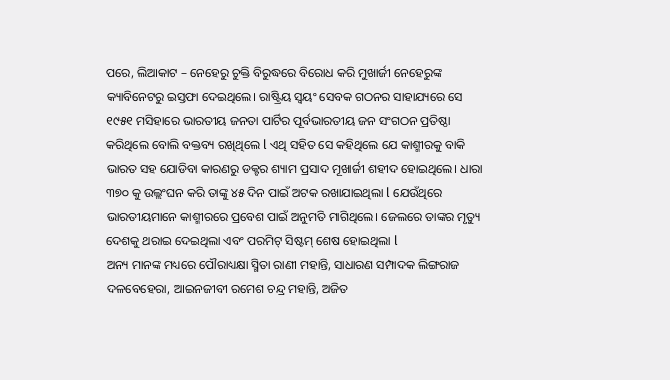ପରେ, ଲିଆକାଟ – ନେହେରୁ ଚୁକ୍ତି ବିରୁଦ୍ଧରେ ବିରୋଧ କରି ମୁଖାର୍ଜୀ ନେହେରୁଙ୍କ କ୍ୟାବିନେଟରୁ ଇସ୍ତଫା ଦେଇଥିଲେ। ରାଷ୍ଟ୍ରିୟ ସ୍ୱୟଂ ସେବକ ଗଠନର ସାହାଯ୍ୟରେ ସେ ୧୯୫୧ ମସିହାରେ ଭାରତୀୟ ଜନତା ପାର୍ଟିର ପୂର୍ବଭାରତୀୟ ଜନ ସଂଗଠନ ପ୍ରତିଷ୍ଠା କରିଥିଲେ ବୋଲି ବକ୍ତବ୍ୟ ରଖିଥିଲେ l ଏଥି ସହିତ ସେ କହିଥିଲେ ଯେ କାଶ୍ମୀରକୁ ବାକି ଭାରତ ସହ ଯୋଡିବା କାରଣରୁ ଡକ୍ଟର ଶ୍ୟାମ ପ୍ରସାଦ ମୂଖାର୍ଜୀ ଶହୀଦ ହୋଇଥିଲେ। ଧାରା ୩୭୦ କୁ ଉଲ୍ଲଂଘନ କରି ତାଙ୍କୁ ୪୫ ଦିନ ପାଇଁ ଅଟକ ରଖାଯାଇଥିଲା l ଯେଉଁଥିରେ ଭାରତୀୟମାନେ କାଶ୍ମୀରରେ ପ୍ରବେଶ ପାଇଁ ଅନୁମତି ମାଗିଥିଲେ। ଜେଲରେ ତାଙ୍କର ମୃତ୍ୟୁ ଦେଶକୁ ଥରାଇ ଦେଇଥିଲା ଏବଂ ପରମିଟ୍ ସିଷ୍ଟମ୍ ଶେଷ ହୋଇଥିଲା l
ଅନ୍ୟ ମାନଙ୍କ ମଧ୍ୟରେ ପୌରାଧ୍ୟକ୍ଷା ସ୍ମିତା ରାଣୀ ମହାନ୍ତି, ସାଧାରଣ ସମ୍ପାଦକ ଲିଙ୍ଗରାଜ ଦଳବେହେରା, ଆଇନଜୀବୀ ରମେଶ ଚନ୍ଦ୍ର ମହାନ୍ତି, ଅଜିତ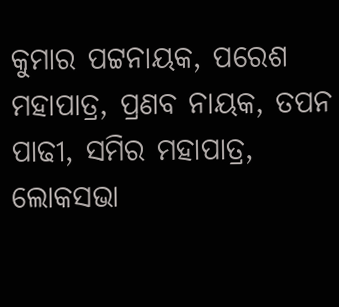କୁମାର ପଟ୍ଟନାୟକ, ପରେଶ ମହାପାତ୍ର, ପ୍ରଣବ ନାୟକ, ତପନ ପାଢୀ, ସମିର ମହାପାତ୍ର, ଲୋକସଭା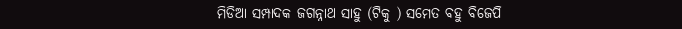ମିଡିଆ ସମ୍ପାଦକ ଜଗନ୍ନାଥ ସାହୁ (ଟିକୁ ) ସମେତ ବହୁ ବିଜେପି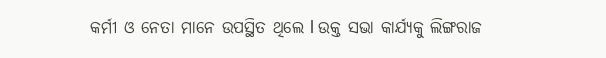କର୍ମୀ ଓ ନେତା ମାନେ ଉପସ୍ଥିତ ଥିଲେ l ଉକ୍ତ ସଭା କାର୍ଯ୍ୟକୁ ଲିଙ୍ଗରାଜ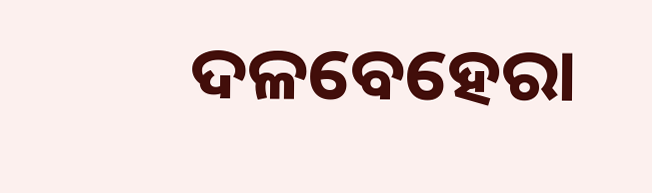ଦଳବେହେରା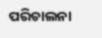ପରିଚାଲନା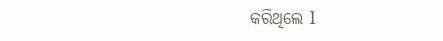କରିଥିଲେ l